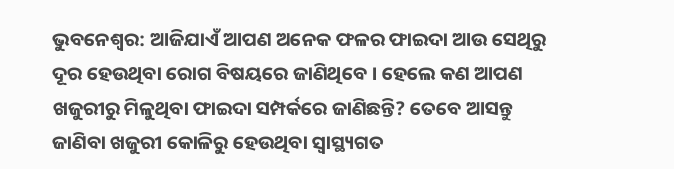ଭୁବନେଶ୍ଵର: ଆଜିଯାଏଁ ଆପଣ ଅନେକ ଫଳର ଫାଇଦା ଆଉ ସେଥିରୁ ଦୂର ହେଉଥିବା ରୋଗ ବିଷୟରେ ଜାଣିଥିବେ । ହେଲେ କଣ ଆପଣ ଖଜୁରୀରୁ ମିଳୁଥିବା ଫାଇଦା ସମ୍ପର୍କରେ ଜାଣିଛନ୍ତି? ତେବେ ଆସନ୍ତୁ ଜାଣିବା ଖଜୁରୀ କୋଳିରୁ ହେଉଥିବା ସ୍ଵାସ୍ଥ୍ୟଗତ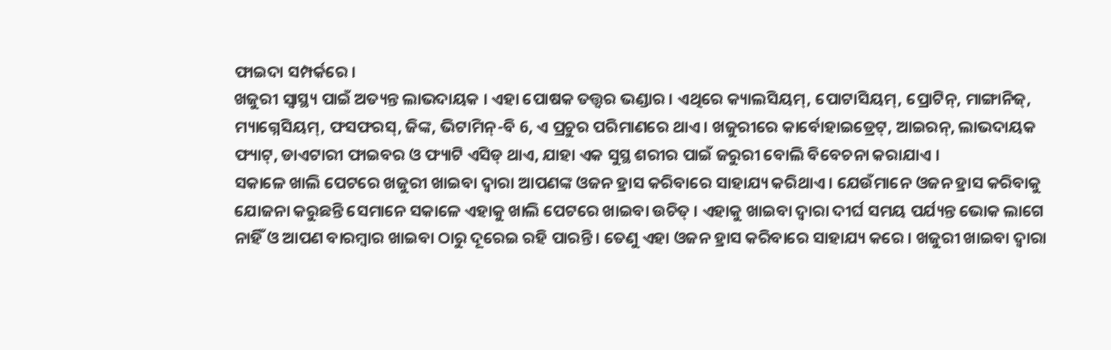ଫାଇଦା ସମ୍ପର୍କରେ ।
ଖଜୁରୀ ସ୍ୱାସ୍ଥ୍ୟ ପାଇଁ ଅତ୍ୟନ୍ତ ଲାଭଦାୟକ । ଏହା ପୋଷକ ତତ୍ତ୍ୱର ଭଣ୍ଡାର । ଏଥିରେ କ୍ୟାଲସିୟମ୍, ପୋଟାସିୟମ୍, ପ୍ରୋଟିନ୍, ମାଙ୍ଗାନିଜ୍, ମ୍ୟାଗ୍ନେସିୟମ୍, ଫସଫରସ୍, ଜିଙ୍କ, ଭିଟାମିନ୍-ବି 6, ଏ ପ୍ରଚୁର ପରିମାଣରେ ଥାଏ । ଖଜୁରୀରେ କାର୍ବୋହାଇଡ୍ରେଟ୍, ଆଇରନ୍, ଲାଭଦାୟକ ଫ୍ୟାଟ୍, ଡାଏଟାରୀ ଫାଇବର ଓ ଫ୍ୟାଟି ଏସିଡ୍ ଥାଏ, ଯାହା ଏକ ସୁସ୍ଥ ଶରୀର ପାଇଁ ଜରୁରୀ ବୋଲି ବିବେଚନା କରାଯାଏ ।
ସକାଳେ ଖାଲି ପେଟରେ ଖଜୁରୀ ଖାଇବା ଦ୍ୱାରା ଆପଣଙ୍କ ଓଜନ ହ୍ରାସ କରିବାରେ ସାହାଯ୍ୟ କରିଥାଏ । ଯେଉଁମାନେ ଓଜନ ହ୍ରାସ କରିବାକୁ ଯୋଜନା କରୁଛନ୍ତି ସେମାନେ ସକାଳେ ଏହାକୁ ଖାଲି ପେଟରେ ଖାଇବା ଉଚିତ୍ । ଏହାକୁ ଖାଇବା ଦ୍ୱାରା ଦୀର୍ଘ ସମୟ ପର୍ଯ୍ୟନ୍ତ ଭୋକ ଲାଗେ ନାହିଁ ଓ ଆପଣ ବାରମ୍ବାର ଖାଇବା ଠାରୁ ଦୂରେଇ ରହି ପାରନ୍ତି । ତେଣୁ ଏହା ଓଜନ ହ୍ରାସ କରିବାରେ ସାହାଯ୍ୟ କରେ । ଖଜୁରୀ ଖାଇବା ଦ୍ୱାରା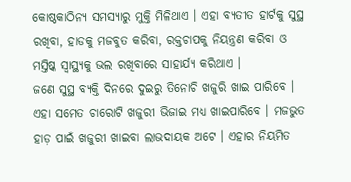କୋଷ୍ଠକାଠିନ୍ୟ ସମସ୍ୟାରୁ ମୁକ୍ତି ମିଳିଥାଏ । ଏହା ବ୍ୟତୀତ ହାର୍ଟକୁ ସୁସ୍ଥ ରଖିବା, ହାଡକୁ ମଜବୁତ କରିବା, ରକ୍ତଚାପକୁ ନିୟନ୍ତ୍ରଣ କରିବା ଓ ମସ୍ତିଷ୍କ ସ୍ୱାସ୍ଥ୍ୟକୁ ଭଲ ରଖିବାରେ ସାହାର୍ଯ୍ୟ କରିଥାଏ ।
ଜଣେ ସୁସ୍ଥ ବ୍ୟକ୍ତି ଦିନରେ ଦୁଇରୁ ତିନୋଚି ଖଜୁରି ଖାଇ ପାରିବେ । ଏହା ସମେତ ଚାରୋଟି ଖଜୁରୀ ଭିଜାଇ ମଧ୍ୟ ଖାଇପାରିବେ । ମଜଭୁତ ହାଡ଼ ପାଇଁ ଖଜୁରୀ ଖାଇବା ଲାଭଦାୟକ ଅଟେ । ଏହାର ନିୟମିତ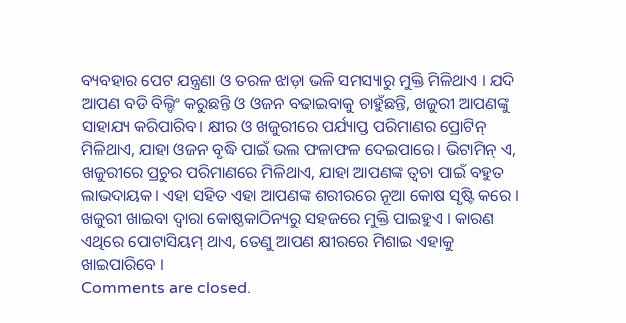ବ୍ୟବହାର ପେଟ ଯନ୍ତ୍ରଣା ଓ ତରଳ ଝାଡ଼ା ଭଳି ସମସ୍ୟାରୁ ମୁକ୍ତି ମିଳିଥାଏ । ଯଦି ଆପଣ ବଡି ବିଲ୍ଡିଂ କରୁଛନ୍ତି ଓ ଓଜନ ବଢାଇବାକୁ ଚାହୁଁଛନ୍ତି, ଖଜୁରୀ ଆପଣଙ୍କୁ ସାହାଯ୍ୟ କରିପାରିବ। କ୍ଷୀର ଓ ଖଜୁରୀରେ ପର୍ଯ୍ୟାପ୍ତ ପରିମାଣର ପ୍ରୋଟିନ୍ ମିଳିଥାଏ, ଯାହା ଓଜନ ବୃଦ୍ଧି ପାଇଁ ଭଲ ଫଳାଫଳ ଦେଇପାରେ। ଭିଟାମିନ୍ ଏ, ଖଜୁରୀରେ ପ୍ରଚୁର ପରିମାଣରେ ମିଳିଥାଏ, ଯାହା ଆପଣଙ୍କ ତ୍ୱଚା ପାଇଁ ବହୁତ ଲାଭଦାୟକ। ଏହା ସହିତ ଏହା ଆପଣଙ୍କ ଶରୀରରେ ନୂଆ କୋଷ ସୃଷ୍ଟି କରେ । ଖଜୁରୀ ଖାଇବା ଦ୍ୱାରା କୋଷ୍ଠକାଠିନ୍ୟରୁ ସହଜରେ ମୁକ୍ତି ପାଇହୁଏ । କାରଣ ଏଥିରେ ପୋଟାସିୟମ୍ ଥାଏ, ତେଣୁ ଆପଣ କ୍ଷୀରରେ ମିଶାଇ ଏହାକୁ ଖାଇପାରିବେ ।
Comments are closed.